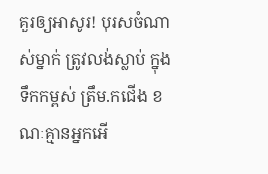គួរឲ្យអាសូរ! បុរសចំណាស់ម្នាក់ ត្រូវលង់ស្លាប់ ក្នុងទឹកកម្ពស់ ត្រឹម.កជើង ខណៈគ្មានអ្នកអើ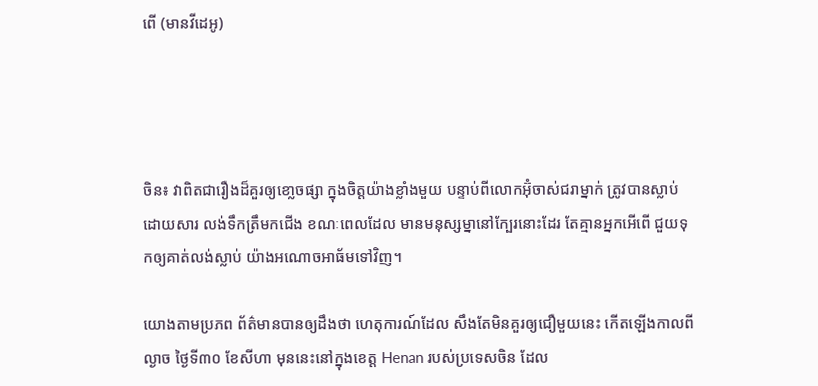ពើ (មានវីដេអូ)




ចិន៖ វាពិតជារឿងដ៏គួរឲ្យខោ្លចផ្សា ក្នុងចិត្តយ៉ាងខ្លាំងមួយ បន្ទាប់ពីលោកអ៊ុំចាស់ជរាម្នាក់ ត្រូវបានស្លាប់ដោយសារ លង់ទឹកត្រឹមកជើង ខណៈពេលដែល មានមនុស្សម្នានៅក្បែរនោះដែរ តែគ្មានអ្នកអើពើ ជួយទុកឲ្យគាត់លង់ស្លាប់ យ៉ាងអណោចអាធ័មទៅវិញ។

យោងតាមប្រភព ព័ត៌មានបានឲ្យដឹងថា ហេតុការណ៍ដែល សឹងតែមិនគួរឲ្យជឿមួយនេះ កើតឡើងកាលពីល្ងាច ថ្ងៃទី៣០ ខែសីហា មុននេះនៅក្នុងខេត្ត Henan របស់ប្រទេសចិន ដែល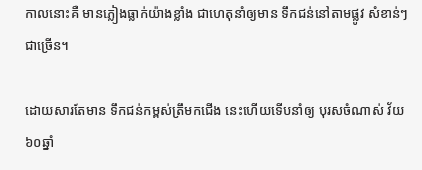កាលនោះគឺ មានភ្លៀងធ្លាក់យ៉ាងខ្លាំង ជាហេតុនាំឲ្យមាន ទឹកជន់នៅតាមផ្លូវ សំខាន់ៗជាច្រើន។

ដោយសារតែមាន ទឹកជន់កម្ពស់ត្រឹមកជើង នេះហើយទើបនាំឲ្យ បុរសចំណាស់ វ័យ៦០ឆ្នាំ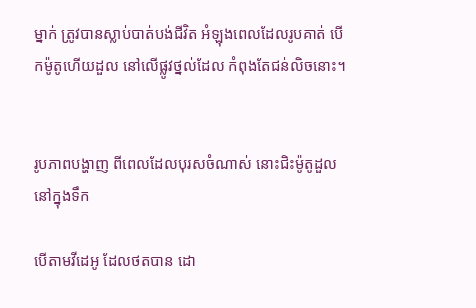ម្នាក់ ត្រូវបានស្លាប់បាត់បង់ជីវិត អំឡុងពេលដែលរូបគាត់ បើកម៉ូតូហើយដួល នៅលើផ្លូវថ្នល់ដែល កំពុងតែជន់លិចនោះ។


រូបភាពបង្ហាញ ពីពេលដែលបុរសចំណាស់ នោះជិះម៉ូតូដួលនៅក្នុងទឹក

បើតាមវីដេអូ ដែលថតបាន ដោ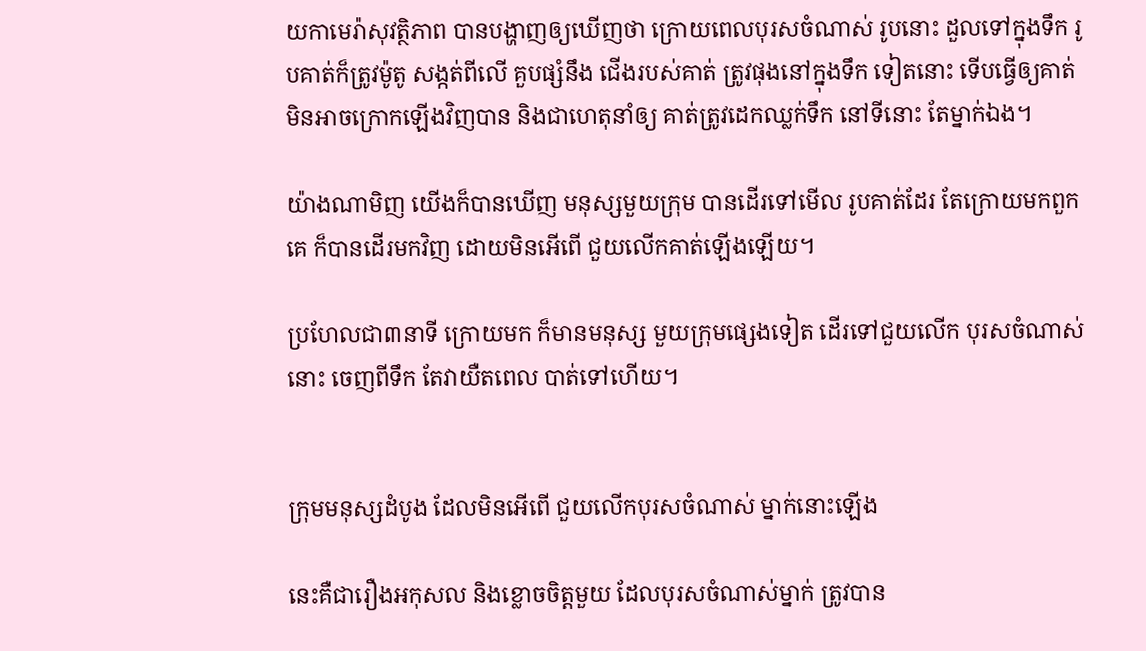យកាមេរ៉ាសុវត្ថិភាព បានបង្ហាញឲ្យឃើញថា ក្រោយពេលបុរសចំណាស់ រូបនោះ ដួលទៅក្នុងទឹក រូបគាត់ក៏ត្រូវម៉ូតូ សង្កត់ពីលើ គួបផ្សំនឹង ជើងរបស់គាត់ ត្រូវផុងនៅក្នុងទឹក ទៀតនោះ ទើបធ្វើឲ្យគាត់ មិនអាចក្រោកឡើងវិញបាន និងជាហេតុនាំឲ្យ គាត់ត្រូវដេកឈ្លក់ទឹក នៅទីនោះ តែម្នាក់ឯង។

យ៉ាងណាមិញ យើងក៏បានឃើញ មនុស្សមួយក្រុម បានដើរទៅមើល រូបគាត់ដែរ តែក្រោយមកពួកគេ ក៏បានដើរមកវិញ ដោយមិនអើពើ ជួយលើកគាត់ឡើងឡើយ។

ប្រហែលជា៣នាទី ក្រោយមក ក៏មានមនុស្ស មួយក្រុមផ្សេងទៀត ដើរទៅជួយលើក បុរសចំណាស់នោះ ចេញពីទឹក តែវាយឺតពេល បាត់ទៅហើយ។


ក្រុមមនុស្សដំបូង ដែលមិនអើពើ ជួយលើកបុរសចំណាស់ ម្នាក់នោះឡើង

នេះគឺជារឿងអកុសល និងខ្លោចចិត្តមួយ ដែលបុរសចំណាស់ម្នាក់ ត្រូវបាន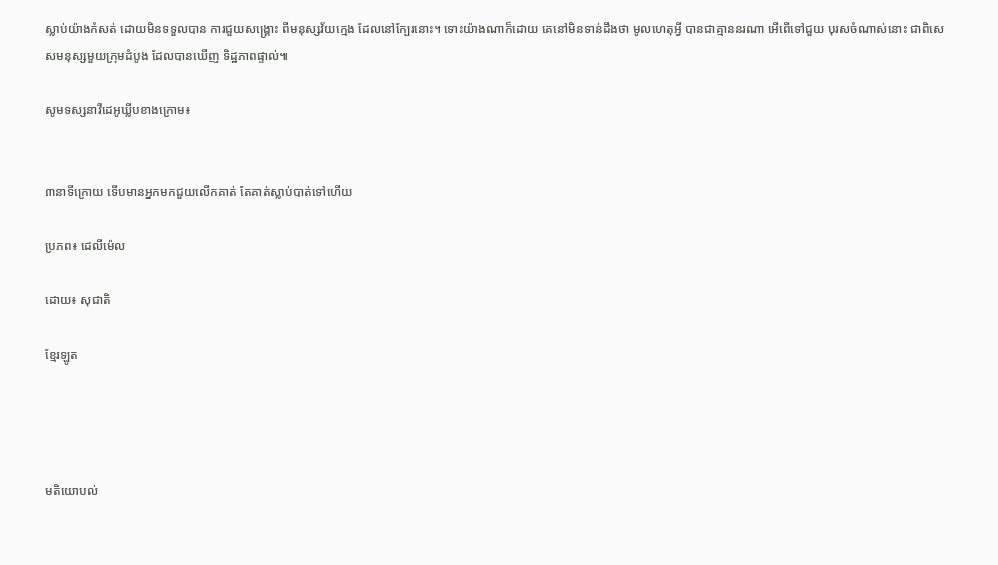ស្លាប់យ៉ាងកំសត់ ដោយមិនទទួលបាន ការជួយសង្រ្គោះ ពីមនុស្សវ័យក្មេង ដែលនៅក្បែរនោះ។ ទោះយ៉ាងណាក៏ដោយ គេនៅមិនទាន់ដឹងថា មូលហេតុអ្វី បានជាគ្មាននរណា អើពើទៅជួយ បុរសចំណាស់នោះ ជាពិសេសមនុស្សមួយក្រុមដំបូង ដែលបានឃើញ ទិដ្ឋភាពផ្ទាល់៕

សូមទស្សនាវីដេអូឃ្លីបខាងក្រោម៖


៣នាទីក្រោយ ទើបមានអ្នកមកជួយលើកគាត់ តែគាត់ស្លាប់បាត់ទៅហើយ

ប្រភព៖ ដេលីម៉េល

ដោយ៖ សុជាតិ

ខ្មែរឡូត




មតិយោបល់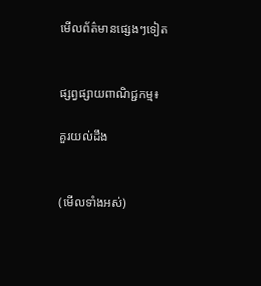មើលព័ត៌មានផ្សេងៗទៀត


ផ្សព្វផ្សាយពាណិជ្ជកម្ម៖

គួរយល់ដឹង


(មើលទាំងអស់)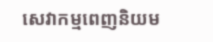សេវាកម្មពេញនិយម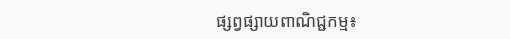ផ្សព្វផ្សាយពាណិជ្ជកម្ម៖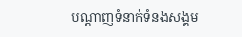បណ្តាញទំនាក់ទំនងសង្គម